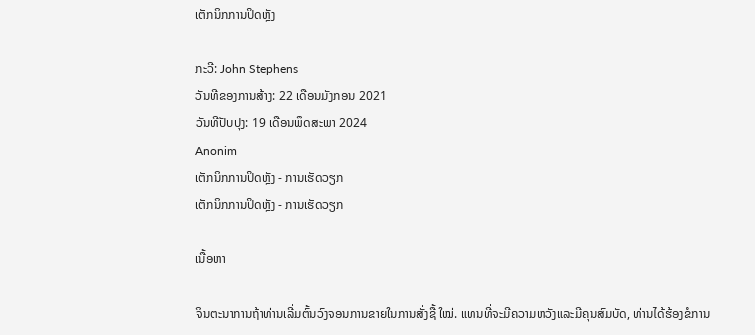ເຕັກນິກການປິດຫຼັງ

ກະວີ: John Stephens
ວັນທີຂອງການສ້າງ: 22 ເດືອນມັງກອນ 2021
ວັນທີປັບປຸງ: 19 ເດືອນພຶດສະພາ 2024
Anonim
ເຕັກນິກການປິດຫຼັງ - ການເຮັດວຽກ
ເຕັກນິກການປິດຫຼັງ - ການເຮັດວຽກ

ເນື້ອຫາ

ຈິນຕະນາການຖ້າທ່ານເລີ່ມຕົ້ນວົງຈອນການຂາຍໃນການສັ່ງຊື້ ໃໝ່. ແທນທີ່ຈະມີຄວາມຫວັງແລະມີຄຸນສົມບັດ, ທ່ານໄດ້ຮ້ອງຂໍການ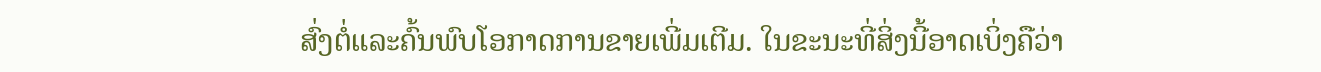ສົ່ງຕໍ່ແລະຄົ້ນພົບໂອກາດການຂາຍເພີ່ມເຕີມ. ໃນຂະນະທີ່ສິ່ງນີ້ອາດເບິ່ງຄືວ່າ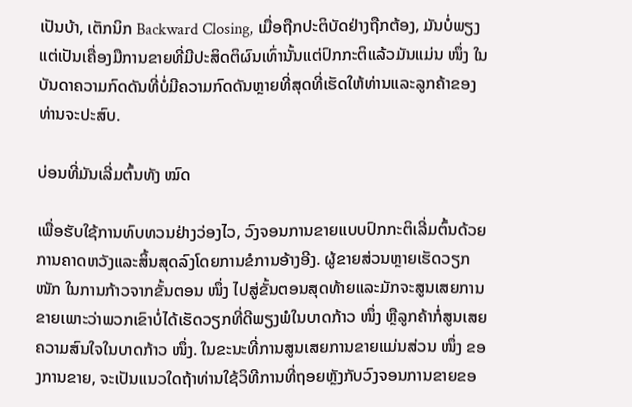ເປັນບ້າ, ເຕັກນິກ Backward Closing, ເມື່ອຖືກປະຕິບັດຢ່າງຖືກຕ້ອງ, ມັນບໍ່ພຽງແຕ່ເປັນເຄື່ອງມືການຂາຍທີ່ມີປະສິດຕິຜົນເທົ່ານັ້ນແຕ່ປົກກະຕິແລ້ວມັນແມ່ນ ໜຶ່ງ ໃນບັນດາຄວາມກົດດັນທີ່ບໍ່ມີຄວາມກົດດັນຫຼາຍທີ່ສຸດທີ່ເຮັດໃຫ້ທ່ານແລະລູກຄ້າຂອງທ່ານຈະປະສົບ.

ບ່ອນທີ່ມັນເລີ່ມຕົ້ນທັງ ໝົດ

ເພື່ອຮັບໃຊ້ການທົບທວນຢ່າງວ່ອງໄວ, ວົງຈອນການຂາຍແບບປົກກະຕິເລີ່ມຕົ້ນດ້ວຍການຄາດຫວັງແລະສິ້ນສຸດລົງໂດຍການຂໍການອ້າງອີງ. ຜູ້ຂາຍສ່ວນຫຼາຍເຮັດວຽກ ໜັກ ໃນການກ້າວຈາກຂັ້ນຕອນ ໜຶ່ງ ໄປສູ່ຂັ້ນຕອນສຸດທ້າຍແລະມັກຈະສູນເສຍການຂາຍເພາະວ່າພວກເຂົາບໍ່ໄດ້ເຮັດວຽກທີ່ດີພຽງພໍໃນບາດກ້າວ ໜຶ່ງ ຫຼືລູກຄ້າກໍ່ສູນເສຍຄວາມສົນໃຈໃນບາດກ້າວ ໜຶ່ງ. ໃນຂະນະທີ່ການສູນເສຍການຂາຍແມ່ນສ່ວນ ໜຶ່ງ ຂອງການຂາຍ, ຈະເປັນແນວໃດຖ້າທ່ານໃຊ້ວິທີການທີ່ຖອຍຫຼັງກັບວົງຈອນການຂາຍຂອ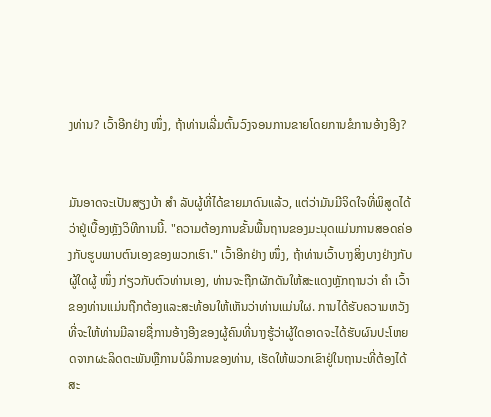ງທ່ານ? ເວົ້າອີກຢ່າງ ໜຶ່ງ, ຖ້າທ່ານເລີ່ມຕົ້ນວົງຈອນການຂາຍໂດຍການຂໍການອ້າງອີງ?


ມັນອາດຈະເປັນສຽງບ້າ ສຳ ລັບຜູ້ທີ່ໄດ້ຂາຍມາດົນແລ້ວ, ແຕ່ວ່າມັນມີຈິດໃຈທີ່ພິສູດໄດ້ວ່າຢູ່ເບື້ອງຫຼັງວິທີການນີ້. "ຄວາມຕ້ອງການຂັ້ນພື້ນຖານຂອງມະນຸດແມ່ນການສອດຄ່ອງກັບຮູບພາບຕົນເອງຂອງພວກເຮົາ." ເວົ້າອີກຢ່າງ ໜຶ່ງ, ຖ້າທ່ານເວົ້າບາງສິ່ງບາງຢ່າງກັບຜູ້ໃດຜູ້ ໜຶ່ງ ກ່ຽວກັບຕົວທ່ານເອງ, ທ່ານຈະຖືກຜັກດັນໃຫ້ສະແດງຫຼັກຖານວ່າ ຄຳ ເວົ້າຂອງທ່ານແມ່ນຖືກຕ້ອງແລະສະທ້ອນໃຫ້ເຫັນວ່າທ່ານແມ່ນໃຜ. ການໄດ້ຮັບຄວາມຫວັງທີ່ຈະໃຫ້ທ່ານມີລາຍຊື່ການອ້າງອີງຂອງຜູ້ຄົນທີ່ນາງຮູ້ວ່າຜູ້ໃດອາດຈະໄດ້ຮັບຜົນປະໂຫຍດຈາກຜະລິດຕະພັນຫຼືການບໍລິການຂອງທ່ານ, ເຮັດໃຫ້ພວກເຂົາຢູ່ໃນຖານະທີ່ຕ້ອງໄດ້ສະ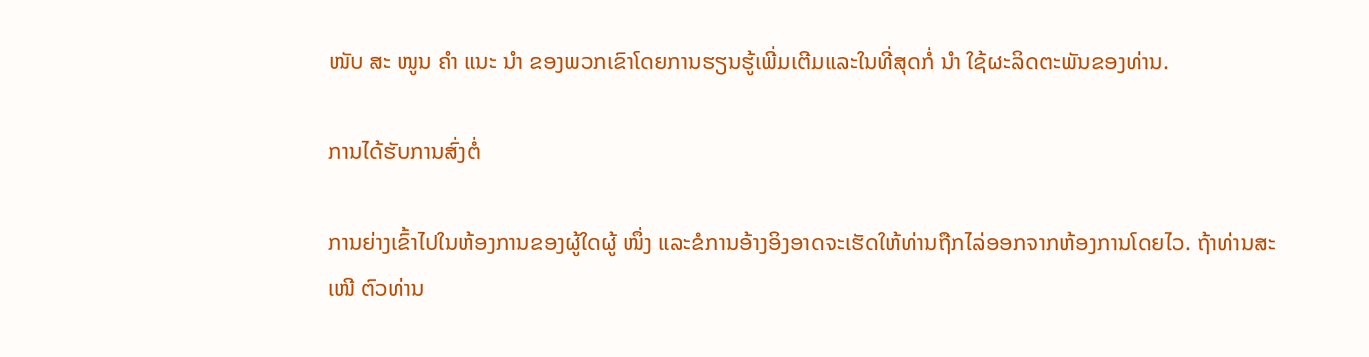ໜັບ ສະ ໜູນ ຄຳ ແນະ ນຳ ຂອງພວກເຂົາໂດຍການຮຽນຮູ້ເພີ່ມເຕີມແລະໃນທີ່ສຸດກໍ່ ນຳ ໃຊ້ຜະລິດຕະພັນຂອງທ່ານ.

ການໄດ້ຮັບການສົ່ງຕໍ່

ການຍ່າງເຂົ້າໄປໃນຫ້ອງການຂອງຜູ້ໃດຜູ້ ໜຶ່ງ ແລະຂໍການອ້າງອິງອາດຈະເຮັດໃຫ້ທ່ານຖືກໄລ່ອອກຈາກຫ້ອງການໂດຍໄວ. ຖ້າທ່ານສະ ເໜີ ຕົວທ່ານ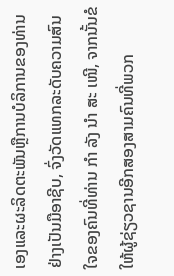ເອງແລະຜະລິດຕະພັນຫຼືການບໍລິການຂອງທ່ານຢ່າງເປັນມືອາຊີບ, ຈົ່ງວັດແທກລະດັບຄວາມສົນໃຈຂອງຄົນທີ່ທ່ານ ກຳ ລັງ ນຳ ສະ ເໜີ, ຈາກນັ້ນຂໍໃຫ້ຜູ້ຊ່ຽວຊານອີກສອງສາມຄົນທີ່ພວກ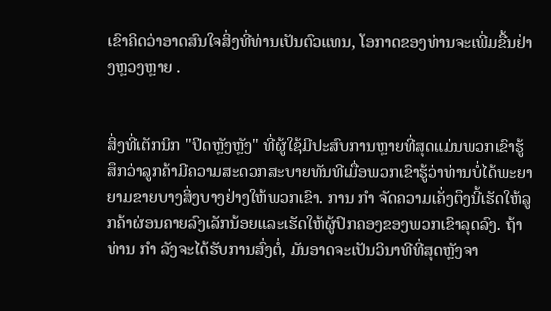ເຂົາຄິດວ່າອາດສົນໃຈສິ່ງທີ່ທ່ານເປັນຕົວແທນ, ໂອກາດຂອງທ່ານຈະເພີ່ມຂື້ນຢ່າງຫຼວງຫຼາຍ .


ສິ່ງທີ່ເຕັກນິກ "ປິດຫຼັງຫຼັງ" ທີ່ຜູ້ໃຊ້ມີປະສົບການຫຼາຍທີ່ສຸດແມ່ນພວກເຂົາຮູ້ສຶກວ່າລູກຄ້າມີຄວາມສະດວກສະບາຍທັນທີເມື່ອພວກເຂົາຮູ້ວ່າທ່ານບໍ່ໄດ້ພະຍາຍາມຂາຍບາງສິ່ງບາງຢ່າງໃຫ້ພວກເຂົາ. ການ ກຳ ຈັດຄວາມເຄັ່ງຕຶງນີ້ເຮັດໃຫ້ລູກຄ້າຜ່ອນຄາຍລົງເລັກນ້ອຍແລະເຮັດໃຫ້ຜູ້ປົກຄອງຂອງພວກເຂົາລຸດລົງ. ຖ້າທ່ານ ກຳ ລັງຈະໄດ້ຮັບການສົ່ງຕໍ່, ມັນອາດຈະເປັນວິນາທີທີ່ສຸດຫຼັງຈາ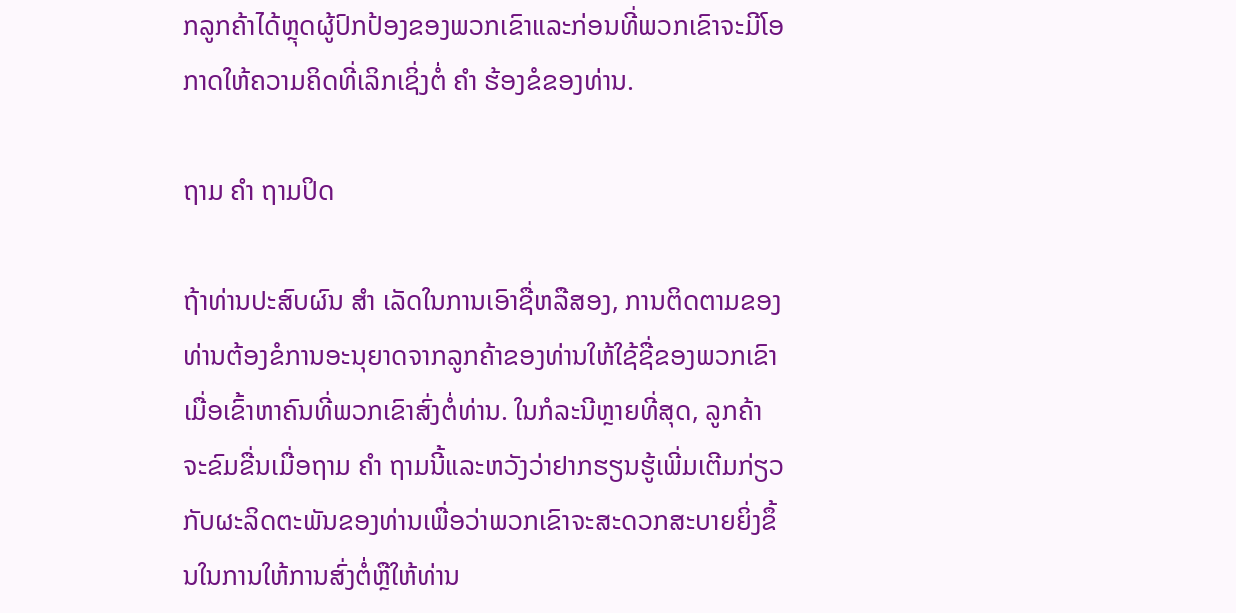ກລູກຄ້າໄດ້ຫຼຸດຜູ້ປົກປ້ອງຂອງພວກເຂົາແລະກ່ອນທີ່ພວກເຂົາຈະມີໂອກາດໃຫ້ຄວາມຄິດທີ່ເລິກເຊິ່ງຕໍ່ ຄຳ ຮ້ອງຂໍຂອງທ່ານ.

ຖາມ ຄຳ ຖາມປິດ

ຖ້າທ່ານປະສົບຜົນ ສຳ ເລັດໃນການເອົາຊື່ຫລືສອງ, ການຕິດຕາມຂອງທ່ານຕ້ອງຂໍການອະນຸຍາດຈາກລູກຄ້າຂອງທ່ານໃຫ້ໃຊ້ຊື່ຂອງພວກເຂົາເມື່ອເຂົ້າຫາຄົນທີ່ພວກເຂົາສົ່ງຕໍ່ທ່ານ. ໃນກໍລະນີຫຼາຍທີ່ສຸດ, ລູກຄ້າຈະຂົມຂື່ນເມື່ອຖາມ ຄຳ ຖາມນີ້ແລະຫວັງວ່າຢາກຮຽນຮູ້ເພີ່ມເຕີມກ່ຽວກັບຜະລິດຕະພັນຂອງທ່ານເພື່ອວ່າພວກເຂົາຈະສະດວກສະບາຍຍິ່ງຂຶ້ນໃນການໃຫ້ການສົ່ງຕໍ່ຫຼືໃຫ້ທ່ານ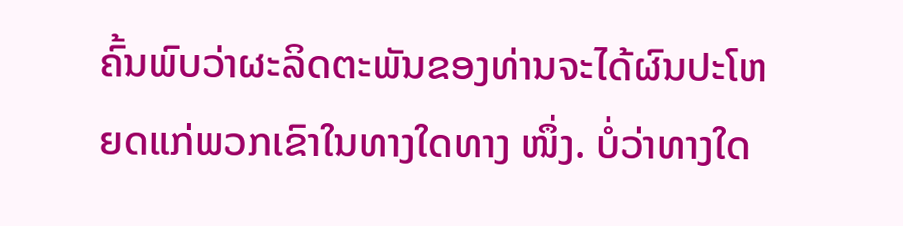ຄົ້ນພົບວ່າຜະລິດຕະພັນຂອງທ່ານຈະໄດ້ຜົນປະໂຫຍດແກ່ພວກເຂົາໃນທາງໃດທາງ ໜຶ່ງ. ບໍ່ວ່າທາງໃດ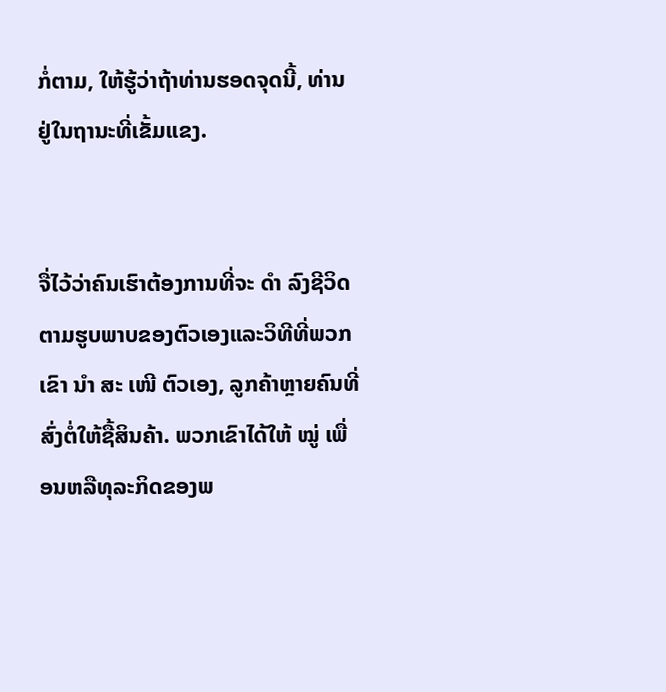ກໍ່ຕາມ, ໃຫ້ຮູ້ວ່າຖ້າທ່ານຮອດຈຸດນີ້, ທ່ານຢູ່ໃນຖານະທີ່ເຂັ້ມແຂງ.


ຈື່ໄວ້ວ່າຄົນເຮົາຕ້ອງການທີ່ຈະ ດຳ ລົງຊີວິດຕາມຮູບພາບຂອງຕົວເອງແລະວິທີທີ່ພວກເຂົາ ນຳ ສະ ເໜີ ຕົວເອງ, ລູກຄ້າຫຼາຍຄົນທີ່ສົ່ງຕໍ່ໃຫ້ຊື້ສິນຄ້າ. ພວກເຂົາໄດ້ໃຫ້ ໝູ່ ເພື່ອນຫລືທຸລະກິດຂອງພ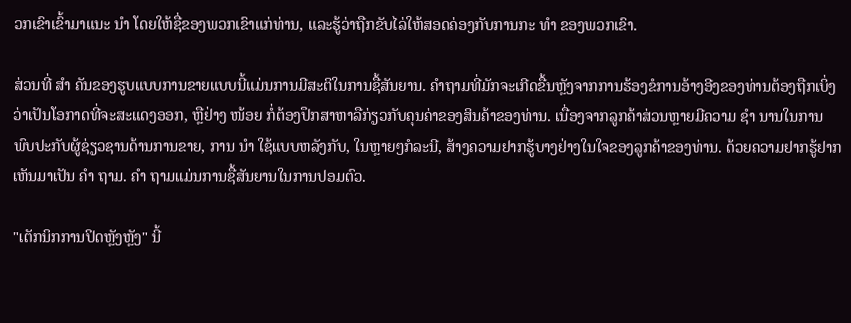ວກເຂົາເຂົ້າມາແນະ ນຳ ໂດຍໃຫ້ຊື່ຂອງພວກເຂົາແກ່ທ່ານ, ແລະຮູ້ວ່າຖືກຂັບໄລ່ໃຫ້ສອດຄ່ອງກັບການກະ ທຳ ຂອງພວກເຂົາ.

ສ່ວນທີ່ ສຳ ຄັນຂອງຮູບແບບການຂາຍແບບນີ້ແມ່ນການມີສະຕິໃນການຊື້ສັນຍານ. ຄໍາຖາມທີ່ມັກຈະເກີດຂື້ນຫຼັງຈາກການຮ້ອງຂໍການອ້າງອີງຂອງທ່ານຕ້ອງຖືກເບິ່ງວ່າເປັນໂອກາດທີ່ຈະສະແດງອອກ, ຫຼືຢ່າງ ໜ້ອຍ ກໍ່ຕ້ອງປຶກສາຫາລືກ່ຽວກັບຄຸນຄ່າຂອງສິນຄ້າຂອງທ່ານ. ເນື່ອງຈາກລູກຄ້າສ່ວນຫຼາຍມີຄວາມ ຊຳ ນານໃນການພົບປະກັບຜູ້ຊ່ຽວຊານດ້ານການຂາຍ, ການ ນຳ ໃຊ້ແບບຫລັງກັບ, ໃນຫຼາຍໆກໍລະນີ, ສ້າງຄວາມຢາກຮູ້ບາງຢ່າງໃນໃຈຂອງລູກຄ້າຂອງທ່ານ. ດ້ວຍຄວາມຢາກຮູ້ຢາກເຫັນມາເປັນ ຄຳ ຖາມ. ຄຳ ຖາມແມ່ນການຊື້ສັນຍານໃນການປອມຕົວ.

"ເຕັກນິກການປິດຫຼັງຫຼັງ" ນີ້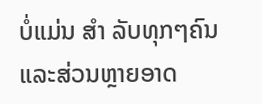ບໍ່ແມ່ນ ສຳ ລັບທຸກໆຄົນແລະສ່ວນຫຼາຍອາດ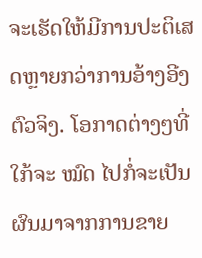ຈະເຮັດໃຫ້ມີການປະຕິເສດຫຼາຍກວ່າການອ້າງອີງຕົວຈິງ. ໂອກາດຕ່າງໆທີ່ໃກ້ຈະ ໝົດ ໄປກໍ່ຈະເປັນຜົນມາຈາກການຂາຍ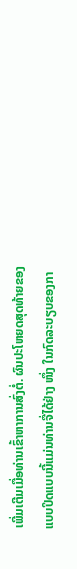ເພີ່ມເຕີມເມື່ອທ່ານເຂົ້າຫາການສົ່ງຕໍ່. ຜົນປະໂຫຍດສຸດທ້າຍຂອງແບບປິດແບບນີ້ແມ່ນທ່ານຈື່ໄດ້ຢ່າງ ໜຶ່ງ ໃນກົດລະບຽບຂອງກາ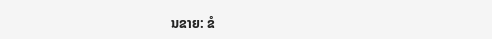ນຂາຍ: ຂໍ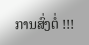ການສົ່ງຕໍ່ !!!